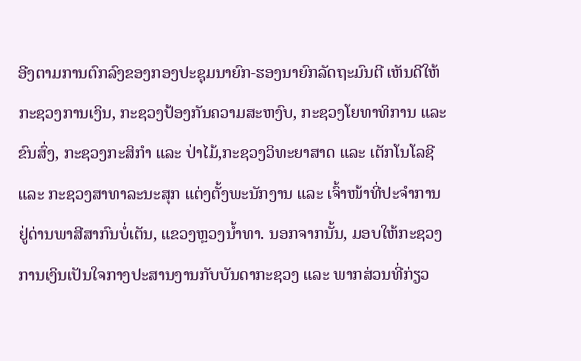ອີງຕາມການຕົກລົງຂອງກອງປະຊຸມນາຍົກ-ຮອງນາຍົກລັດຖະມົນຕີ ເຫັນດີໃຫ້ກະຊວງການເງິນ, ກະຊວງປ້ອງກັນຄວາມສະຫງົບ, ກະຊວງໂຍທາທິການ ແລະ ຂົນສົ່ງ, ກະຊວງກະສິກຳ ແລະ ປ່າໄມ້,ກະຊວງວິທະຍາສາດ ແລະ ເຕັກໂນໂລຊີ ແລະ ກະຊວງສາທາລະນະສຸກ ແຕ່ງຕັ້ງພະນັກງານ ແລະ ເຈົ້າໜ້າທີ່ປະຈຳການຢູ່ດ່ານພາສີສາກົນບໍ່ເຕັນ, ແຂວງຫຼວງນ້ຳທາ. ນອກຈາກນັ້ນ, ມອບໃຫ້ກະຊວງການເງິນເປັນໃຈກາງປະສານງານກັບບັນດາກະຊວງ ແລະ ພາກສ່ວນທີ່ກ່ຽວ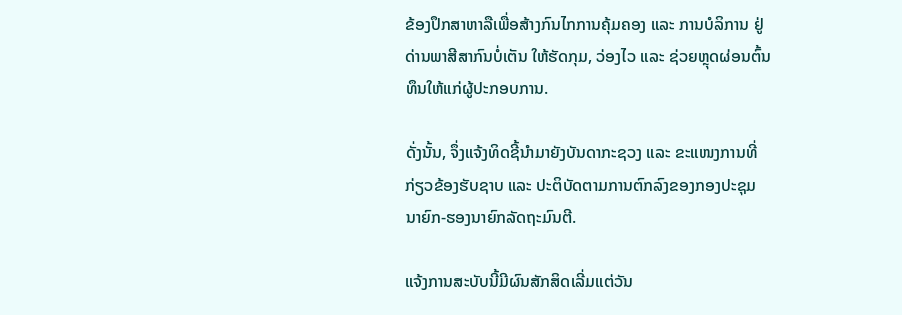ຂ້ອງປຶກສາຫາລືເພື່ອສ້າງກົນໄກການຄຸ້ມຄອງ ແລະ ການບໍລິການ ຢູ່ດ່ານພາສີສາກົນບໍ່ເຕັນ ໃຫ້ຮັດກຸມ, ວ່ອງໄວ ແລະ ຊ່ວຍຫຼຸດຜ່ອນຕົ້ນທຶນໃຫ້ແກ່ຜູ້ປະກອບການ.

ດັ່ງນັ້ນ, ຈຶ່ງແຈ້ງທິດຊີ້ນຳມາຍັງບັນດາກະຊວງ ແລະ ຂະແໜງການທີ່ກ່ຽວຂ້ອງຮັບຊາບ ແລະ ປະຕິບັດຕາມການຕົກລົງຂອງກອງປະຊຸມນາຍົກ-ຮອງນາຍົກລັດຖະມົນຕີ.

ແຈ້ງການສະບັບນີ້ມີຜົນສັກສິດເລີ່ມແຕ່ວັນ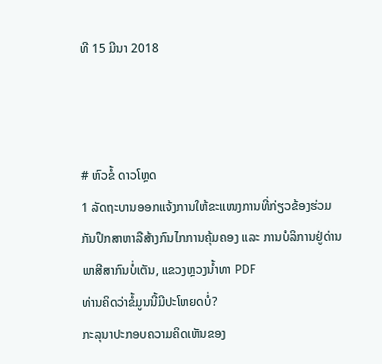ທີ 15 ມີນາ 2018



# ຫົວຂໍ້ ດາວໂຫຼດ
1 ລັດຖະບານອອກແຈ້ງການໃຫ້ຂະແໜງການທີ່ກ່ຽວຂ້ອງຮ່ວມກັນປຶກສາຫາລືສ້າງກົນໄກການຄຸ້ມຄອງ ແລະ ການບໍລິການຢູ່ດ່ານພາສີສາກົນບໍ່ເຕັນ, ແຂວງຫຼວງນ້ຳທາ PDF
ທ່ານຄິດວ່າຂໍ້ມູນນີ້ມີປະໂຫຍດບໍ່?
ກະລຸນາປະກອບຄວາມຄິດເຫັນຂອງ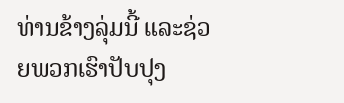ທ່ານຂ້າງລຸ່ມນີ້ ແລະຊ່ວຍພວກເຮົາປັບປຸງ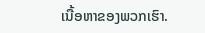ເນື້ອຫາຂອງພວກເຮົາ.